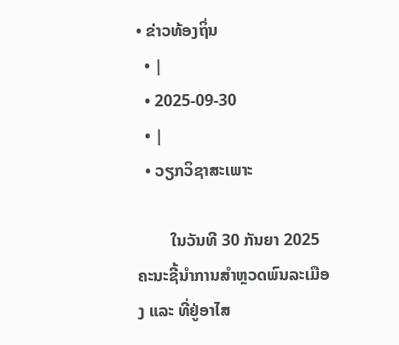• ຂ່າວທ້ອງຖິ່ນ
  • |
  • 2025-09-30
  • |
  • ວຽກວິຊາສະເພາະ

        ໃນວັນທີ 30 ກັນຍາ 2025 ຄະນະຊີ້ນໍາການສໍາຫຼວດພົນລະເມືອງ ແລະ ທີ່ຢູ່ອາໄສ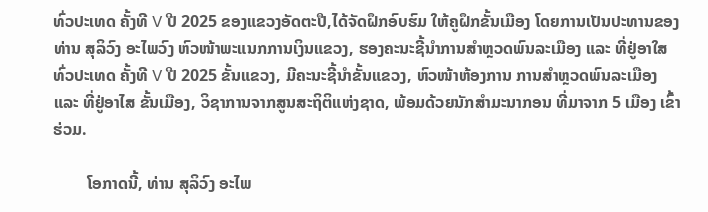ທົ່ວປະເທດ ຄັ້ງທີ V ປີ 2025 ຂອງແຂວງອັດຕະປື,ໄດ້ຈັດຝຶກອົບຮົມ ໃຫ້ຄູຝຶກຂັ້ນເມືອງ ໂດຍການເປັນປະທານຂອງ ທ່ານ ສຸລິວົງ ອະໄພວົງ ຫົວໜ້າພະແນກການເງິນແຂວງ, ຮອງຄະນະຊີ້ນຳການສຳຫຼວດພົນລະເມືອງ ແລະ ທີ່ຢູ່ອາໃສທົ່ວປະເທດ ຄັ້ງທີ V ປີ 2025 ຂັ້ນແຂວງ, ມີຄະນະຊີ້ນໍາຂັ້ນແຂວງ, ຫົວໜ້າຫ້ອງການ ການສຳຫຼວດພົນລະເມືອງ ແລະ ທີ່ຢູ່ອາໄສ ຂັ້ນເມືອງ, ວິຊາການຈາກສູນສະຖິຕິແຫ່ງຊາດ, ພ້ອມດ້ວຍນັກສຳມະນາກອນ ທີ່ມາຈາກ 5 ເມືອງ ເຂົ້າຮ່ວມ.

        ໂອກາດນີ້, ທ່ານ ສຸລິວົງ ອະໄພ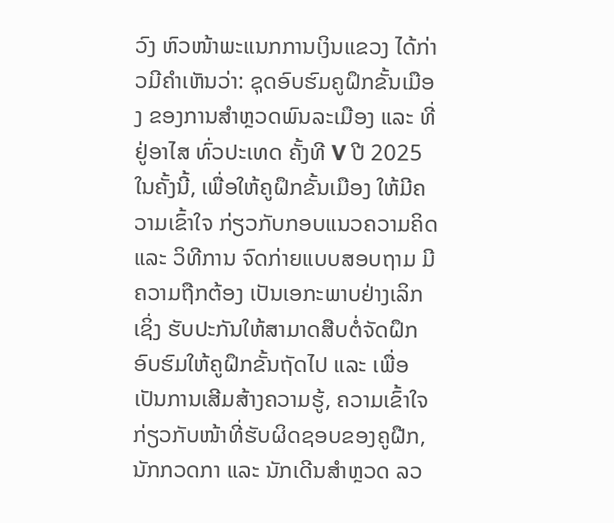ວົງ ຫົວໜ້າພະແນກການເງິນແຂວງ ໄດ້ກ່າວມີຄໍາເຫັນວ່າ: ຊຸດອົບຮົມຄູຝຶກຂັ້ນເມືອງ ຂອງການສໍາຫຼວດພົນລະເມືອງ ແລະ ທີ່ຢູ່ອາໄສ ທົ່ວປະເທດ ຄັ້ງທີ V ປີ 2025 ໃນຄັ້ງນີ້, ເພື່ອໃຫ້ຄູຝຶກຂັ້ນເມືອງ ໃຫ້ມີຄວາມເຂົ້າໃຈ ກ່ຽວກັບກອບແນວຄວາມຄິດ ແລະ ວິທີການ ຈົດກ່າຍແບບສອບຖາມ ມີຄວາມຖືກຕ້ອງ ເປັນເອກະພາບຢ່າງເລິກເຊິ່ງ ຮັບປະກັນໃຫ້ສາມາດສືບຕໍ່ຈັດຝຶກອົບຮົມໃຫ້ຄູຝຶກຂັ້ນຖັດໄປ ແລະ ເພື່ອເປັນການເສີມສ້າງຄວາມຮູ້, ຄວາມເຂົ້າໃຈ ກ່ຽວກັບໜ້າທີ່ຮັບຜິດຊອບຂອງຄູຝືກ, ນັກກວດກາ ແລະ ນັກເດີນສຳຫຼວດ ລວ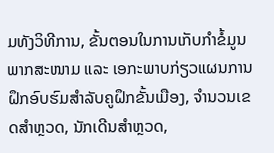ມທັງວິທີການ, ຂັ້ນຕອນໃນການເກັບກຳຂໍ້ມູນພາກສະໜາມ ແລະ ເອກະພາບກ່ຽວແຜນການຝຶກອົບຮົມສຳລັບຄູຝຶກຂັ້ນເມືອງ, ຈຳນວນເຂດສຳຫຼວດ, ນັກເດີນສຳຫຼວດ,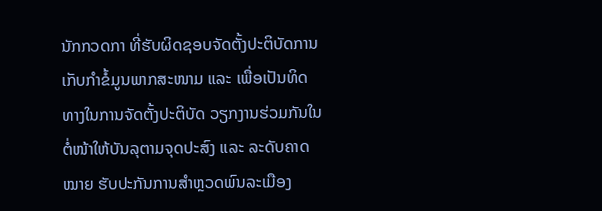ນັກກວດກາ ທີ່ຮັບຜິດຊອບຈັດຕັ້ງປະຕິບັດການເກັບກຳຂໍ້ມູນພາກສະໜາມ ແລະ ເພື່ອເປັນທິດທາງໃນການຈັດຕັ້ງປະຕິບັດ ວຽກງານຮ່ວມກັນໃນຕໍ່ໜ້າໃຫ້ບັນລຸຕາມຈຸດປະສົງ ແລະ ລະດັບຄາດໝາຍ ຮັບປະກັນການສຳຫຼວດພົນລະເມືອງ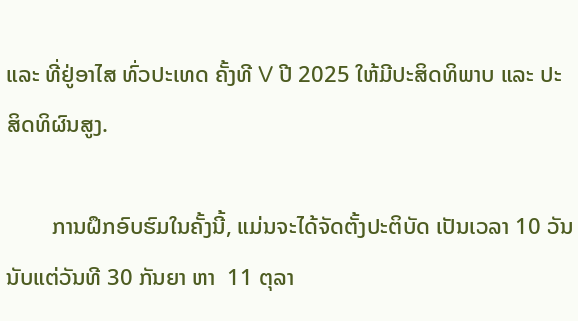ແລະ ທີ່ຢູ່ອາໄສ ທົ່ວປະເທດ ຄັ້ງທີ V ປີ 2025 ໃຫ້ມີປະສິດທິພາບ ແລະ ປະສິດທິຜົນສູງ.

        ການຝຶກອົບຮົມໃນຄັ້ງນີ້, ແມ່ນຈະໄດ້ຈັດຕັ້ງປະຕິບັດ ເປັນເວລາ 10 ວັນ ນັບແຕ່ວັນທີ 30 ກັນຍາ ຫາ  11 ຕຸລາ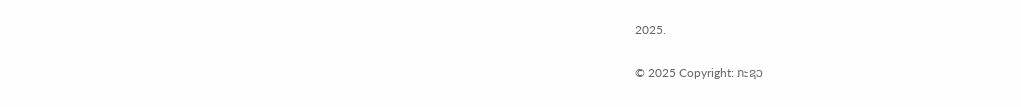2025.

© 2025 Copyright: ກະຊວ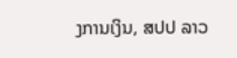ງການເງິນ, ສປປ ລາວ